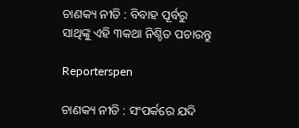ଚାଣକ୍ୟ ନୀତି : ବିବାହ ପୂର୍ବରୁ ସାଥିଙ୍କୁ ଏହି ୩କଥା ନିଶ୍ଚିତ ପଚାରନ୍ତୁ

Reporterspen

ଚାଣକ୍ୟ ନୀତି : ସଂପର୍କରେ ଯଦି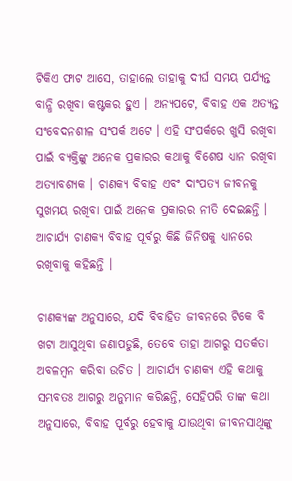ଟିକିଏ ଫାଟ ଆସେ, ତାହାଲେ ତାହାକୁ ଦୀର୍ଘ ସମୟ ପର୍ଯ୍ୟନ୍ତ ବାନ୍ଧି ରଖିବା କଷ୍ଟକର ହୁଏ । ଅନ୍ୟପଟେ, ବିବାହ ଏକ ଅତ୍ୟନ୍ତ ସଂବେଦନଶୀଳ ସଂପର୍କ ଅଟେ । ଏହି ସଂପର୍କରେ ଖୁସି ରଖିବା ପାଇଁ ବ୍ୟକ୍ତିଙ୍କୁ ଅନେକ ପ୍ରକାରର କଥାକୁ ବିଶେଷ ଧ୍ୟାନ ରଖିବା ଅତ୍ୟାବଶ୍ୟକ । ଚାଣକ୍ୟ ବିବାହ ଏବଂ ଦାଂପତ୍ୟ ଜୀବନକୁ ସୁଖମୟ ରଖିବା ପାଇଁ ଅନେକ ପ୍ରକାରର ନୀତି ଦେଇଛନ୍ତି । ଆଚାର୍ଯ୍ୟ ଚାଣକ୍ୟ ବିବାହ ପୂର୍ବରୁ କିଛି ଜିନିଷକୁ ଧ୍ୟାନରେ ରଖିବାକୁ କହିଛନ୍ତି ।

ଚାଣକ୍ୟଙ୍କ ଅନୁସାରେ, ଯଦି ବିବାହିତ ଜୀବନରେ ଟିକେ ବି ଖଟା ଆସୁଥିବା ଜଣାପଡୁଛି, ତେବେ ତାହା ଆଗରୁ ସତର୍କତା ଅବଳମ୍ବନ କରିବା ଉଚିତ । ଆଚାର୍ଯ୍ୟ ଚାଣକ୍ୟ ଏହି କଥାକୁ ସମ୍ଭବତଃ ଆଗରୁ ଅନୁମାନ କରିଛନ୍ତି, ସେହିପରି ତାଙ୍କ କଥା ଅନୁସାରେ, ବିବାହ ପୂର୍ବରୁ ହେବାକୁ ଯାଉଥିବା ଜୀବନସାଥିଙ୍କୁ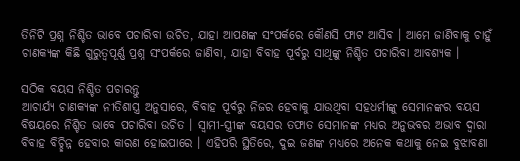ତିନିଟି ପ୍ରଶ୍ନ ନିଶ୍ଚିତ ଭାବେ ପଚାରିବା ଉଚିତ, ଯାହା ଆପଣଙ୍କ ସଂପର୍କରେ କୌଣସି ଫାଟ ଆସିବ । ଆମେ ଜାଣିବାକୁ ଚାହୁଁ ଚାଣକ୍ୟଙ୍କ କିଛି ଗୁରୁତ୍ୱପୂର୍ଣ୍ଣ ପ୍ରଶ୍ନ ସଂପର୍କରେ ଜାଣିବା, ଯାହା ବିବାହ ପୂର୍ବରୁ ସାଥିଙ୍କୁ ନିଶ୍ଚିତ ପଚାରିବା ଆବଶ୍ୟକ ।

ସଠିକ ବୟସ ନିଶ୍ଚିତ ପଚାରନ୍ତୁ
ଆଚାର୍ଯ୍ୟ ଚାଣକ୍ୟଙ୍କ ନୀତିଶାସ୍ତ୍ର ଅନୁସାରେ, ବିବାହ ପୂର୍ବରୁ ନିଜର ହେବାକୁ ଯାଉଥିବା ସହଧର୍ମୀଙ୍କୁ ସେମାନଙ୍କର ବୟସ ବିଷୟରେ ନିଶ୍ଚିତ ଭାବେ ପଚାରିବା ଉଚିତ । ସ୍ୱାମୀ-ସ୍ତ୍ରୀଙ୍କ ବୟସର ତଫାତ ସେମାନଙ୍କ ମଧ୍ୟର ଅନୁଭବର ଅଭାବ ଦ୍ୱାରା ବିବାହ ବିଚ୍ଛିନ୍ନ ହେବାର କାରଣ ହୋଇପାରେ । ଏହିପରି ସ୍ଥିତିରେ, ଦୁଇ ଜଣଙ୍କ ମଧ୍ୟରେ ଅନେକ କଥାକୁ ନେଇ ବୁଝାବଣା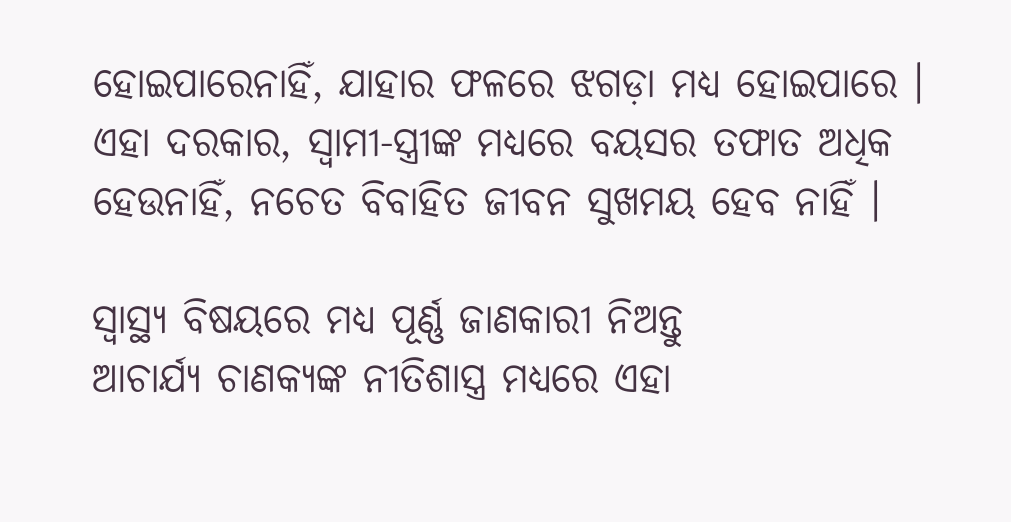ହୋଇପାରେନାହିଁ, ଯାହାର ଫଳରେ ଝଗଡ଼ା ମଧ୍ୟ ହୋଇପାରେ । ଏହା ଦରକାର, ସ୍ୱାମୀ-ସ୍ତ୍ରୀଙ୍କ ମଧ୍ୟରେ ବୟସର ତଫାତ ଅଧିକ ହେଉନାହିଁ, ନଚେତ ବିବାହିତ ଜୀବନ ସୁଖମୟ ହେବ ନାହିଁ ।

ସ୍ୱାସ୍ଥ୍ୟ ବିଷୟରେ ମଧ୍ୟ ପୂର୍ଣ୍ଣ ଜାଣକାରୀ ନିଅନ୍ତୁ
ଆଚାର୍ଯ୍ୟ ଚାଣକ୍ୟଙ୍କ ନୀତିଶାସ୍ତ୍ର ମଧ୍ୟରେ ଏହା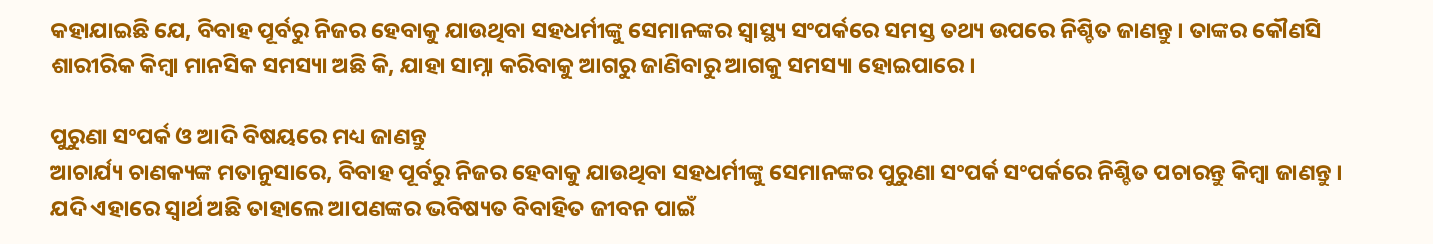କହାଯାଇଛି ଯେ, ବିବାହ ପୂର୍ବରୁ ନିଜର ହେବାକୁ ଯାଉଥିବା ସହଧର୍ମୀଙ୍କୁ ସେମାନଙ୍କର ସ୍ୱାସ୍ଥ୍ୟ ସଂପର୍କରେ ସମସ୍ତ ତଥ୍ୟ ଉପରେ ନିଶ୍ଚିତ ଜାଣନ୍ତୁ । ତାଙ୍କର କୌଣସି ଶାରୀରିକ କିମ୍ବା ମାନସିକ ସମସ୍ୟା ଅଛି କି, ଯାହା ସାମ୍ନା କରିବାକୁ ଆଗରୁ ଜାଣିବାରୁ ଆଗକୁ ସମସ୍ୟା ହୋଇପାରେ ।

ପୁରୁଣା ସଂପର୍କ ଓ ଆଦି ବିଷୟରେ ମଧ୍ୟ ଜାଣନ୍ତୁ
ଆଚାର୍ଯ୍ୟ ଚାଣକ୍ୟଙ୍କ ମତାନୁସାରେ, ବିବାହ ପୂର୍ବରୁ ନିଜର ହେବାକୁ ଯାଉଥିବା ସହଧର୍ମୀଙ୍କୁ ସେମାନଙ୍କର ପୁରୁଣା ସଂପର୍କ ସଂପର୍କରେ ନିଶ୍ଚିତ ପଚାରନ୍ତୁ କିମ୍ବା ଜାଣନ୍ତୁ । ଯଦି ଏହାରେ ସ୍ୱାର୍ଥ ଅଛି ତାହାଲେ ଆପଣଙ୍କର ଭବିଷ୍ୟତ ବିବାହିତ ଜୀବନ ପାଇଁ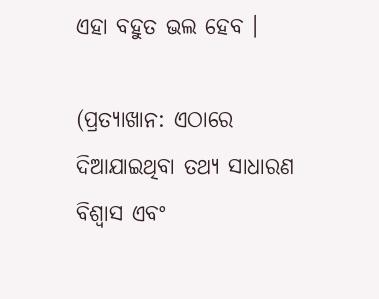ଏହା ବହୁତ ଭଲ ହେବ ।

(ପ୍ରତ୍ୟାଖାନ: ଏଠାରେ ଦିଆଯାଇଥିବା ତଥ୍ୟ ସାଧାରଣ ବିଶ୍ୱାସ ଏବଂ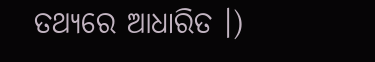ତଥ୍ୟରେ ଆଧାରିତ ।)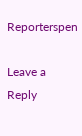Reporterspen

Leave a Reply